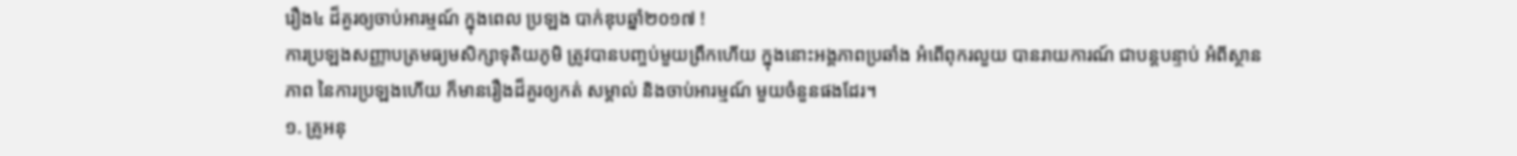រឿង៤ ដ៏គួរឲ្យចាប់អារម្មណ៍ ក្នុងពេល ប្រឡង បាក់ឌុបឆ្នាំ២០១៧ !
ការប្រឡងសញ្ញាបត្រមធ្យមសិក្សាទុតិយភូមិ ត្រូវបានបញ្ចប់មួយព្រឹកហើយ ក្នុងនោះអង្គភាពប្រឆាំង អំពើពុករលួយ បានរាយការណ៍ ជាបន្តបន្ទាប់ អំពីស្ថានភាព នៃការប្រឡងហើយ ក៏មានរឿងដ៏គួរឲ្យកត់ សម្គាល់ និងចាប់អារម្មណ៍ មួយចំនួនផងដែរ។
១. គ្រូអនុ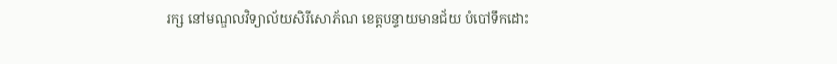រក្ស នៅមណ្ឌលវិទ្យាល័យសិរីសោភ័ណ ខេត្តបន្ទាយមានជ័យ បំបៅទឹកដោះ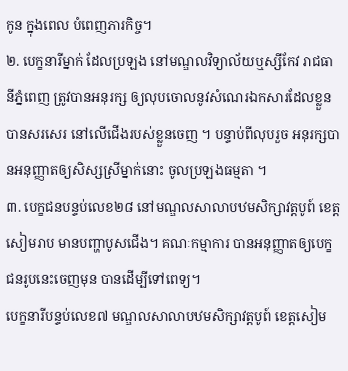កូន ក្នុងពេល បំពេញភារកិច្ច។
២. បេក្ខនារីម្នាក់ ដែលប្រឡង នៅមណ្ឌលវិទ្យាល័យឬស្សីកែវ រាជធានីភ្នំពេញ ត្រូវបានអនុរក្ស ឲ្យលុបចោលនូវសំណេរឯកសារដែលខ្លួនបានសរសេរ នៅលើជើងរបស់ខ្លួនចេញ ។ បន្ទាប់ពីលុបរួច អនុរក្សបានអនុញ្ញាតឲ្យសិស្សស្រីម្នាក់នោះ ចូលប្រឡងធម្មតា ។
៣. បេក្ខជនបន្ទប់លេខ២៨ នៅមណ្ឌលសាលាបឋមសិក្សាវត្តបូព៍ ខេត្តសៀមរាប មានបញ្ហាបូសជើង។ គណៈកម្មាការ បានអនុញ្ញាតឲ្យបេក្ខជនរូបនេះចេញមុន បានដើម្បីទៅពេទ្យ។
បេក្ខនារីបន្ទប់លេខ៧ មណ្ឌលសាលាបឋមសិក្សាវត្តបូព៍ ខេត្តសៀម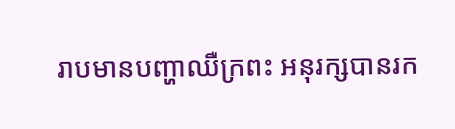រាបមានបញ្ហាឈឺក្រពះ អនុរក្សបានរក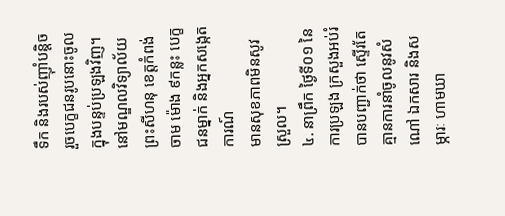ទឹក និងរបស់ញ៉ាំបន្តិច រួចបេក្ខជនរូបនោះចូលក្នុងបន្ទប់ប្រឡងវិញ។
នៅមណ្ឌលវិទ្យាល័យព្រះសីហនុ ខេត្តកំពង់ចាម ម៉ោង ៩កន្លះ បេក្ខជនម្នាក់ និងអ្នកសង្កេតការណ៍
មានសុខភាពមិនសូវស្រួល។
៤. នាព្រឹក ថ្ងៃទី០១ នៃការប្រឡង ក្រសួងអប់រំ បានបញ្ជាក់ថា ស្ទើរតែគ្មានការនាំចូលនូវសំណៅ ឯកសារ និងសម្ភារៈ ហាមឃា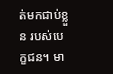ត់មកជាប់ខ្លួន របស់បេក្ខជន។ មា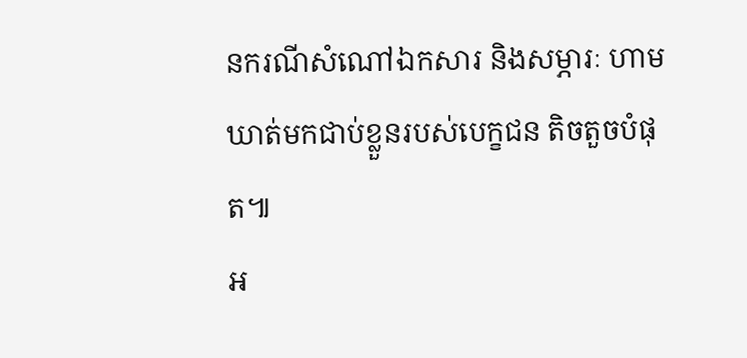នករណីសំណៅឯកសារ និងសម្ភារៈ ហាមឃាត់មកជាប់ខ្លួនរបស់បេក្ខជន តិចតួចបំផុត៕
អ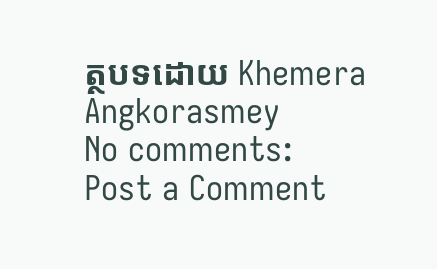ត្ថបទដោយ Khemera Angkorasmey
No comments:
Post a Comment